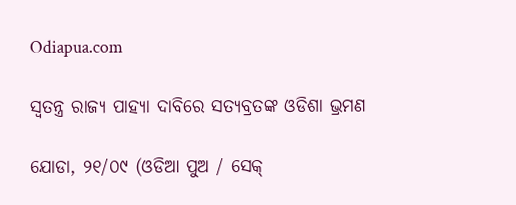Odiapua.com

ସ୍ୱତନ୍ତ୍ର ରାଜ୍ୟ ପାହ୍ୟା ଦାବିରେ ସତ୍ୟବ୍ରତଙ୍କ ଓଡିଶା ଭ୍ରମଣ

ଯୋଡା, ୨୧/୦୯ (ଓଡିଆ ପୁଅ / ସେକ୍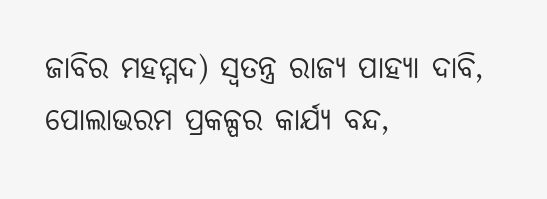ଜାବିର ମହମ୍ମଦ) ସ୍ୱତନ୍ତ୍ର ରାଜ୍ୟ ପାହ୍ୟା ଦାବି, ପୋଲାଭରମ ପ୍ରକଳ୍ପର କାର୍ଯ୍ୟ ବନ୍ଦ,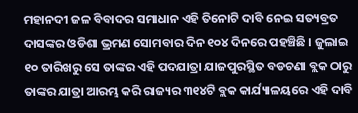ମହାନଦୀ ଜଳ ବିବାଦର ସମାଧାନ ଏହି ତିନୋଟି ଦାବି ନେଇ ସତ୍ୟବ୍ରତ ଦାସଙ୍କର ଓଡିଶା ଭ୍ରମଣ ସୋମବାର ଦିନ ୧୦୪ ଦିନରେ ପହଞ୍ଚିଛି । ଜୁଲାଇ ୧୦ ତାରିଖରୁ ସେ ତାଙ୍କର ଏହି ପଦଯାତ୍ରା ଯାଜପୁରସ୍ଥିତ ବଡଚଣା ବ୍ଲକ ଠାରୁ ତାଙ୍କର ଯାତ୍ରା ଆରମ୍ଭ କରି ରାଜ୍ୟର ୩୧୪ଟି ବ୍ଲକ କାର୍ଯ୍ୟାଳୟରେ ଏହି ଦାବି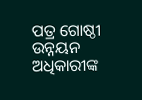ପତ୍ର ଗୋଷ୍ଠୀ ଉନ୍ନୟନ ଅଧିକାରୀଙ୍କ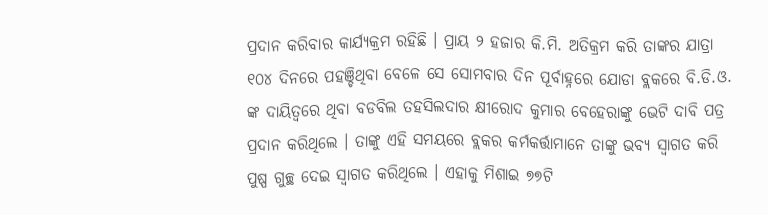ପ୍ରଦାନ କରିବାର କାର୍ଯ୍ୟକ୍ରମ ରହିଛି । ପ୍ରାୟ ୨ ହଜାର କି.ମି. ଅତିକ୍ରମ କରି ତାଙ୍କର ଯାତ୍ରା ୧୦୪ ଦିନରେ ପହଞ୍ଚିଥିବା ବେଳେ ସେ ସୋମବାର ଦିନ ପୂର୍ବାହ୍ନରେ ଯୋଡା ବ୍ଲକରେ ବି.ଡି.ଓ. ଙ୍କ ଦାୟିତ୍ୱରେ ଥିବା ବଡବିଲ ତହସିଲଦାର କ୍ଷୀରୋଦ କୁମାର ବେହେରାଙ୍କୁ ଭେଟି ଦାବି ପତ୍ର ପ୍ରଦାନ କରିଥିଲେ । ତାଙ୍କୁ ଏହି ସମୟରେ ବ୍ଲକର କର୍ମକର୍ତ୍ତାମାନେ ତାଙ୍କୁ ଭବ୍ୟ ସ୍ୱାଗତ କରି ପୁଷ୍ପ ଗୁଚ୍ଛ ଦେଇ ସ୍ୱାଗତ କରିଥିଲେ । ଏହାକୁ ମିଶାଇ ୭୭ଟି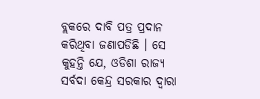ବ୍ଲକରେ ଦାବି ପତ୍ର ପ୍ରଦାନ କରିଥିବା ଜଣାପଡିଛି । ସେ କୁହନ୍ତି ଯେ, ଓଡିଶା ରାଜ୍ୟ ସର୍ବଦା କେନ୍ଦ୍ର ସରକାର ଦ୍ୱାରା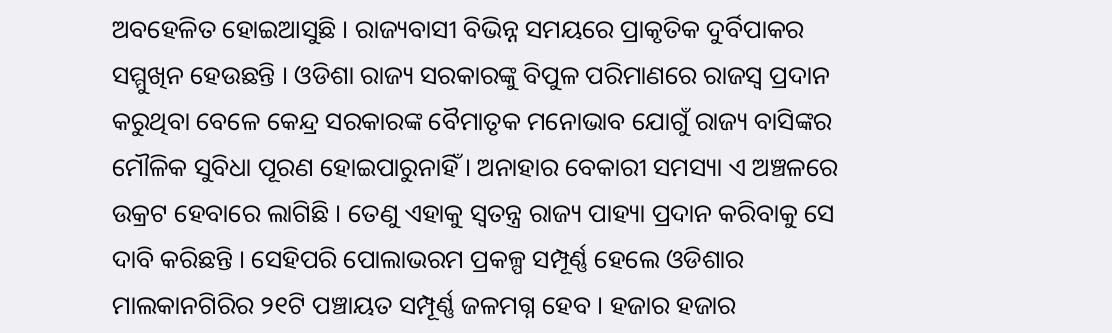ଅବହେଳିତ ହୋଇଆସୁଛି । ରାଜ୍ୟବାସୀ ବିଭିନ୍ନ ସମୟରେ ପ୍ରାକୃତିକ ଦୁର୍ବିପାକର ସମ୍ମୁଖିନ ହେଉଛନ୍ତି । ଓଡିଶା ରାଜ୍ୟ ସରକାରଙ୍କୁ ବିପୁଳ ପରିମାଣରେ ରାଜସ୍ୱ ପ୍ରଦାନ କରୁଥିବା ବେଳେ କେନ୍ଦ୍ର ସରକାରଙ୍କ ବୈମାତୃକ ମନୋଭାବ ଯୋଗୁଁ ରାଜ୍ୟ ବାସିଙ୍କର ମୌଳିକ ସୁବିଧା ପୂରଣ ହୋଇପାରୁନାହିଁ । ଅନାହାର ବେକାରୀ ସମସ୍ୟା ଏ ଅଞ୍ଚଳରେ ଉକ୍ରଟ ହେବାରେ ଲାଗିଛି । ତେଣୁ ଏହାକୁ ସ୍ୱତନ୍ତ୍ର ରାଜ୍ୟ ପାହ୍ୟା ପ୍ରଦାନ କରିବାକୁ ସେ ଦାବି କରିଛନ୍ତି । ସେହିପରି ପୋଲାଭରମ ପ୍ରକଳ୍ପ ସମ୍ପୂର୍ଣ୍ଣ ହେଲେ ଓଡିଶାର ମାଲକାନଗିରିର ୨୧ଟି ପଞ୍ଚାୟତ ସମ୍ପୂର୍ଣ୍ଣ ଜଳମଗ୍ନ ହେବ । ହଜାର ହଜାର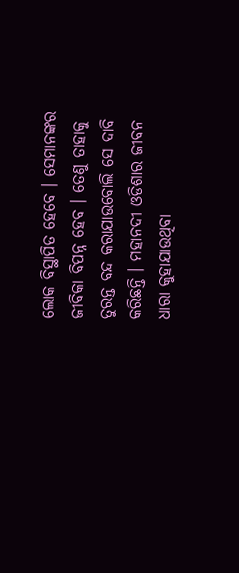ଲୋକ ବିସ୍ଥାପିତ ହେବେ । ସେମାନଙ୍କର ଜୀବିକା ବିପନ୍ନ ହେବ । ତେଣୁ ତାହାକୁ ତୁରନ୍ତ ବନ୍ଦ କରାଯାଉବୋଲି ସେ ଦାବି କରିଛନ୍ତି । ମହାନଦୀ ଓଡିଶାର ଜୀବନ ଧାରା କୁହାଯାଉଥିବା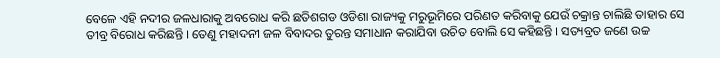ବେଳେ ଏହି ନଦୀର ଜଳଧାରାକୁ ଅବରୋଧ କରି ଛତିଶଗଡ ଓଡିଶା ରାଜ୍ୟକୁ ମରୁଭୂମିରେ ପରିଣତ କରିବାକୁ ଯେଉଁ ଚକ୍ରାନ୍ତ ଚାଲିଛି ତାହାର ସେ ତୀବ୍ର ବିରୋଧ କରିଛନ୍ତି । ତେଣୁ ମହାଦନୀ ଜଳ ବିବାଦର ତୁରନ୍ତ ସମାଧାନ କରାଯିବା ଉଚିତ ବୋଲି ସେ କହିଛନ୍ତି । ସତ୍ୟବ୍ରତ ଜଣେ ଉଚ୍ଚ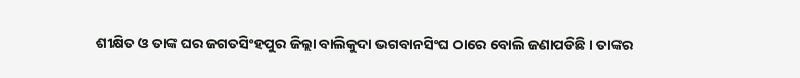ଶୀକ୍ଷିତ ଓ ତାଙ୍କ ଘର ଜଗତସିଂହପୁର ଜିଲ୍ଲା ବାଲିକୁଦା ଭଗବାନସିଂଘ ଠାରେ ବୋଲି ଜଣାପଡିଛି । ତାଙ୍କର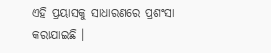ଏହି ପ୍ରୟାସକୁ ସାଧାରଣରେ ପ୍ରଶଂସା କରାଯାଇଛି ।